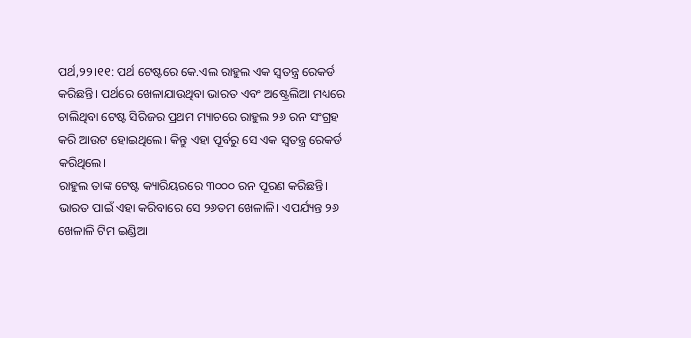ପର୍ଥ,୨୨।୧୧: ପର୍ଥ ଟେଷ୍ଟରେ କେ.ଏଲ ରାହୁଲ ଏକ ସ୍ବତନ୍ତ୍ର ରେକର୍ଡ କରିଛନ୍ତି। ପର୍ଥରେ ଖେଳାଯାଉଥିବା ଭାରତ ଏବଂ ଅଷ୍ଟ୍ରେଲିଆ ମଧ୍ୟରେ ଚାଲିଥିବା ଟେଷ୍ଟ ସିରିଜର ପ୍ରଥମ ମ୍ୟାଚରେ ରାହୁଲ ୨୬ ରନ ସଂଗ୍ରହ କରି ଆଉଟ ହୋଇଥିଲେ। କିନ୍ତୁ ଏହା ପୂର୍ବରୁ ସେ ଏକ ସ୍ବତନ୍ତ୍ର ରେକର୍ଡ କରିଥିଲେ।
ରାହୁଲ ତାଙ୍କ ଟେଷ୍ଟ କ୍ୟାରିୟରରେ ୩୦୦୦ ରନ ପୂରଣ କରିଛନ୍ତି। ଭାରତ ପାଇଁ ଏହା କରିବାରେ ସେ ୨୬ତମ ଖେଳାଳି। ଏପର୍ଯ୍ୟନ୍ତ ୨୬ ଖେଳାଳି ଟିମ ଇଣ୍ଡିଆ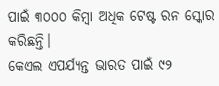ପାଇଁ ୩୦୦୦ କିମ୍ବା ଅଧିକ ଟେଷ୍ଟ ରନ ସ୍କୋର କରିଛନ୍ତି।
କେଏଲ ଏପର୍ଯ୍ୟନ୍ତ ଭାରତ ପାଇଁ ୯୨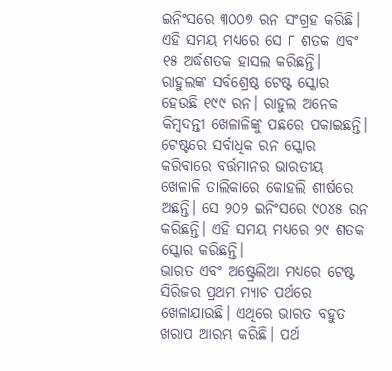ଇନିଂସରେ ୩୦୦୭ ରନ ସଂଗ୍ରହ କରିଛି। ଏହି ସମୟ ମଧ୍ୟରେ ସେ ୮ ଶତକ ଏବଂ ୧୫ ଅର୍ଦ୍ଧଶତକ ହାସଲ କରିଛନ୍ତି। ରାହୁଲଙ୍କ ସର୍ବଶ୍ରେଷ୍ଠ ଟେଷ୍ଟ ସ୍କୋର ହେଉଛି ୧୯୯ ରନ। ରାହୁଲ ଅନେକ କିମ୍ବଦନ୍ତୀ ଖେଳାଳିଙ୍କୁ ପଛରେ ପକାଇଛନ୍ତି।
ଟେଷ୍ଟରେ ସର୍ବାଧିକ ରନ ସ୍କୋର କରିବାରେ ବର୍ତ୍ତମାନର ଭାରତୀୟ ଖେଳାଳି ତାଲିକାରେ କୋହଲି ଶୀର୍ଷରେ ଅଛନ୍ତି। ସେ ୨୦୨ ଇନିଂସରେ ୯୦୪୫ ରନ କରିଛନ୍ତି। ଏହି ସମୟ ମଧ୍ୟରେ ୨୯ ଶତକ ସ୍କୋର କରିଛନ୍ତି।
ଭାରତ ଏବଂ ଅଷ୍ଟ୍ରେଲିଆ ମଧ୍ୟରେ ଟେଷ୍ଟ ସିରିଜର ପ୍ରଥମ ମ୍ୟାଚ ପର୍ଥରେ ଖେଳାଯାଉଛି। ଏଥିରେ ଭାରତ ବହୁତ ଖରାପ ଆରମ୍ଭ କରିଛି। ପର୍ଥ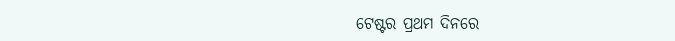ଟେଷ୍ଟର ପ୍ରଥମ ଦିନରେ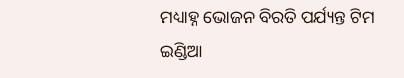ମଧ୍ୟାହ୍ନ ଭୋଜନ ବିରତି ପର୍ଯ୍ୟନ୍ତ ଟିମ ଇଣ୍ଡିଆ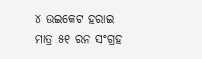୪ ଉଇକେଟ ହରାଇ ମାତ୍ର ୫୧ ରନ ସଂଗ୍ରହ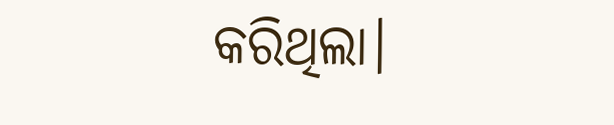କରିଥିଲା।